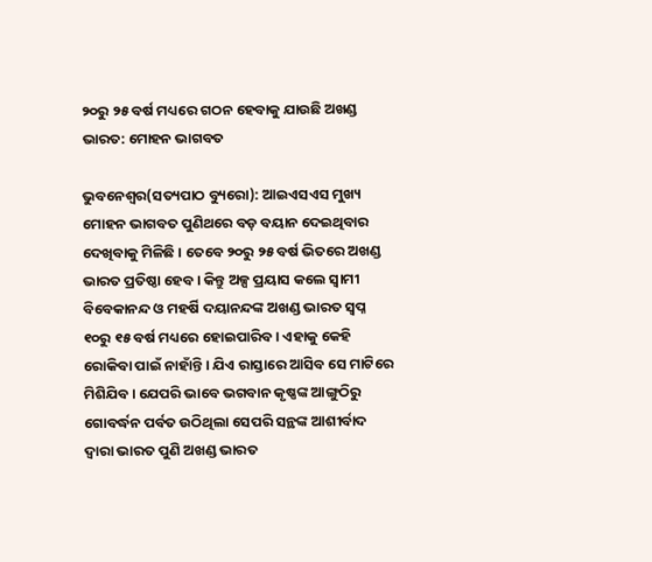୨୦ରୁ ୨୫ ବର୍ଷ ମଧ୍ୟରେ ଗଠନ ହେବାକୁ ଯାଉଛି ଅଖଣ୍ଡ ଭାରତ: ମୋହନ ଭାଗବତ

ଭୁବନେଶ୍ୱର(ସତ୍ୟପାଠ ବ୍ୟୁରୋ): ଆଇଏସଏସ ମୁଖ୍ୟ ମୋହନ ଭାଗବତ ପୁଣିଥରେ ବଡ଼ ବୟାନ ଦେଇଥିବାର ଦେଖିବାକୁ ମିଳିଛି । ତେବେ ୨୦ରୁ ୨୫ ବର୍ଷ ଭିତରେ ଅଖଣ୍ଡ ଭାରତ ପ୍ରତିଷ୍ଠା ହେବ । କିନ୍ତୁ ଅଳ୍ପ ପ୍ରୟାସ କଲେ ସ୍ୱାମୀ ବିବେକାନନ୍ଦ ଓ ମହର୍ଷି ଦୟାନନ୍ଦଙ୍କ ଅଖଣ୍ଡ ଭାରତ ସ୍ୱପ୍ନ ୧୦ରୁ ୧୫ ବର୍ଷ ମଧ୍ୟରେ ହୋଇପାରିବ । ଏହାକୁ କେହି ରୋକିବା ପାଇଁ ନାହାଁନ୍ତି । ଯିଏ ରାସ୍ତାରେ ଆସିବ ସେ ମାଟିରେ ମିଶିଯିବ । ଯେପରି ଭାବେ ଭଗବାନ କୃଷ୍ଣଙ୍କ ଆଙ୍ଗୁଠିରୁ ଗୋବର୍ଦ୍ଧନ ପର୍ବତ ଉଠିଥିଲା ସେପରି ସନ୍ଥଙ୍କ ଆଶୀର୍ବାଦ ଦ୍ୱାରା ଭାରତ ପୁଣି ଅଖଣ୍ଡ ଭାରତ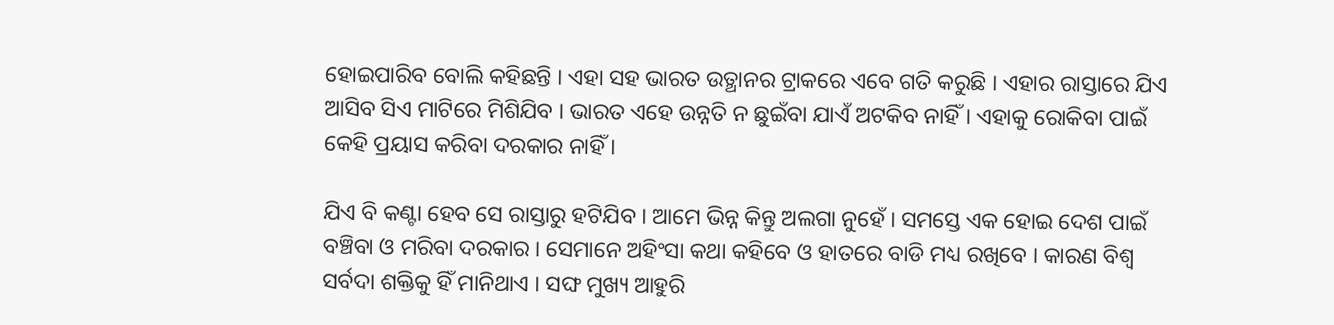ହୋଇପାରିବ ବୋଲି କହିଛନ୍ତି । ଏହା ସହ ଭାରତ ଉତ୍ଥାନର ଟ୍ରାକରେ ଏବେ ଗତି କରୁଛି । ଏହାର ରାସ୍ତାରେ ଯିଏ ଆସିବ ସିଏ ମାଟିରେ ମିଶିଯିବ । ଭାରତ ଏହେ ଉନ୍ନତି ନ ଛୁଇଁବା ଯାଏଁ ଅଟକିବ ନାହିଁ । ଏହାକୁ ରୋକିବା ପାଇଁ କେହି ପ୍ରୟାସ କରିବା ଦରକାର ନାହିଁ ।

ଯିଏ ବି କଣ୍ଟା ହେବ ସେ ରାସ୍ତାରୁ ହଟିଯିବ । ଆମେ ଭିନ୍ନ କିନ୍ତୁ ଅଲଗା ନୁହେଁ । ସମସ୍ତେ ଏକ ହୋଇ ଦେଶ ପାଇଁ ବଞ୍ଚିବା ଓ ମରିବା ଦରକାର । ସେମାନେ ଅହିଂସା କଥା କହିବେ ଓ ହାତରେ ବାଡି ମଧ୍ୟ ରଖିବେ । କାରଣ ବିଶ୍ୱ ସର୍ବଦା ଶକ୍ତିକୁ ହିଁ ମାନିଥାଏ । ସଙ୍ଘ ମୁଖ୍ୟ ଆହୁରି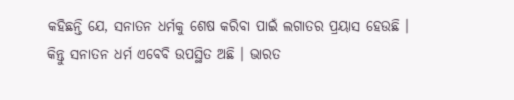କହିଛନ୍ତି ଯେ, ସନାତନ ଧର୍ମକୁ ଶେଷ କରିବା ପାଇଁ ଲଗାତର ପ୍ରୟାସ ହେଉଛି । କିନ୍ତୁ ସନାତନ ଧର୍ମ ଏବେବି ଉପସ୍ଥିତ ଅଛି । ଭାରତ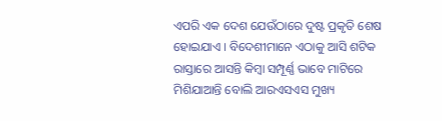ଏପରି ଏକ ଦେଶ ଯେଉଁଠାରେ ଦୁଷ୍ଟ ପ୍ରକୃତି ଶେଷ ହୋଇଯାଏ । ବିଦେଶୀମାନେ ଏଠାକୁ ଆସି ଶଟିକ ରାସ୍ତାରେ ଆସନ୍ତି କିମ୍ବା ସମ୍ପୂର୍ଣ୍ଣ ଭାବେ ମାଟିରେ ମିଶିଯାଆନ୍ତି ବୋଲି ଆରଏସଏସ ମୁଖ୍ୟ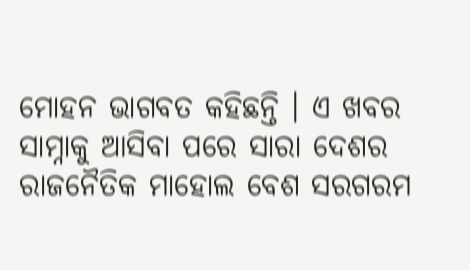ମୋହନ ଭାଗବତ କହିଛନ୍ତି । ଏ ଖବର ସାମ୍ନାକୁ ଆସିବା ପରେ ସାରା ଦେଶର ରାଜନୈତିକ ମାହୋଲ ବେଶ ସରଗରମ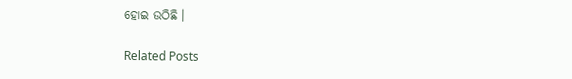ହୋଇ ଉଠିଛି ।

Related Posts